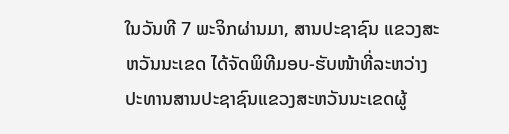ໃນວັນທີ 7 ພະຈິກຜ່ານມາ, ສານປະຊາຊົນ ແຂວງສະຫວັນນະເຂດ ໄດ້ຈັດພິທີມອບ-ຮັບໜ້າທີ່ລະຫວ່າງປະທານສານປະຊາຊົນແຂວງສະຫວັນນະເຂດຜູ້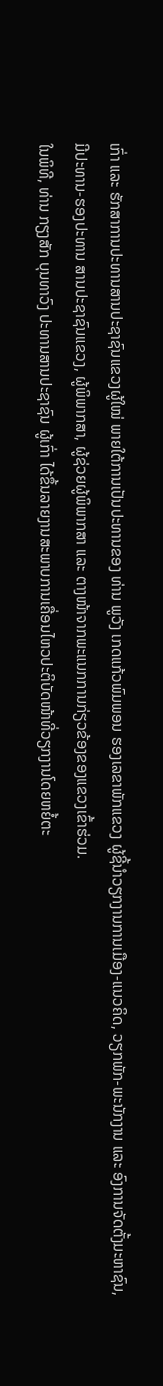ເກົ່າ ແລະ ຮັກສາການປະທານສານປະຊາຊົນແຂວງຜູ້ໃໝ່ ພາຍໃຕ້ການເປັນປະທານຂອງ ທ່ານ ພູວັງ ເກດແກ້ວພົມພອນ ຮອງເລຂາພັກແຂວງ ຜູ້ຊີ້ນຳວຽກງານການເມືອງ-ແນວຄິດ, ວຽກພັກ-ພະນັກງານ ແລະ ອົງການຈັດຕັ້ງມະຫາຊົນ, ມີປະທານ-ຮອງປະທານ ສານປະຊາຊົນແຂວງ, ຜູ້ພິພາກສາ, ຜູ້ຊ່ວຍຜູ້ພິພາກສາ ແລະ ຕາງໜ້າຈາກພະແນກການກ່ຽວຂ້ອງຂອງແຂວງເຂົ້າຮ່ວມ.
ໃນພິທີ, ທ່ານ ກຽງສັກ ບຸນທາວົງ ປະທານສານປະຊາຊົນ ຜູ້ເກົ່າ ໄດ້ຂຶ້ນລາຍງານສະພາບການເຄື່ອນໄຫວປະຕິບັດໜ້າທີ່ວຽກງານໂດຍຫຍໍ້ຕະ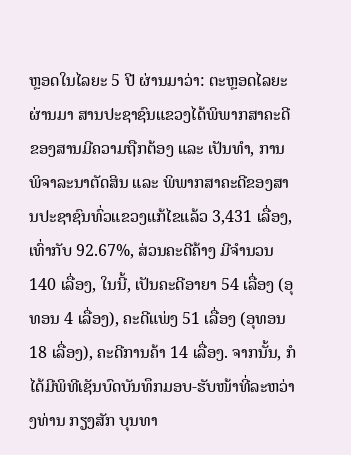ຫຼອດໃນໄລຍະ 5 ປີ ຜ່ານມາວ່າ: ຕະຫຼອດໄລຍະ ຜ່ານມາ ສານປະຊາຊົນແຂວງໄດ້ພິພາກສາຄະດີຂອງສານມີຄວາມຖືກຕ້ອງ ແລະ ເປັນທຳ, ການພິຈາລະນາຕັດສິນ ແລະ ພິພາກສາຄະດີຂອງສານປະຊາຊົນທົ່ວແຂວງແກ້ໄຂແລ້ວ 3,431 ເລື່ອງ, ເທົ່າກັບ 92.67%, ສ່ວນຄະດີຄ້າງ ມີຈຳນວນ 140 ເລື່ອງ, ໃນນີ້, ເປັນຄະດີອາຍາ 54 ເລື່ອງ (ອຸທອນ 4 ເລື່ອງ), ຄະດີແພ່ງ 51 ເລື່ອງ (ອຸທອນ 18 ເລື່ອງ), ຄະດີການຄ້າ 14 ເລື່ອງ. ຈາກນັ້ນ, ກໍໄດ້ມີພິທີເຊັນບົດບັນທຶກມອບ-ຮັບໜ້າທີ່ລະຫວ່າງທ່ານ ກຽງສັກ ບຸນທາ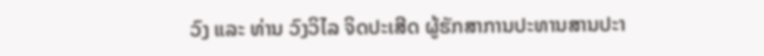ວົງ ແລະ ທ່ານ ວົງວິໄລ ຈິດປະເສີດ ຜູ້ຮັກສາການປະທານສານປະາ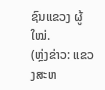ຊົນແຂວງ ຜູ້ໃໝ່.
(ຫຼ່ງຂ່າວ: ແຂວງສະຫ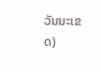ວັນນະເຂດ)